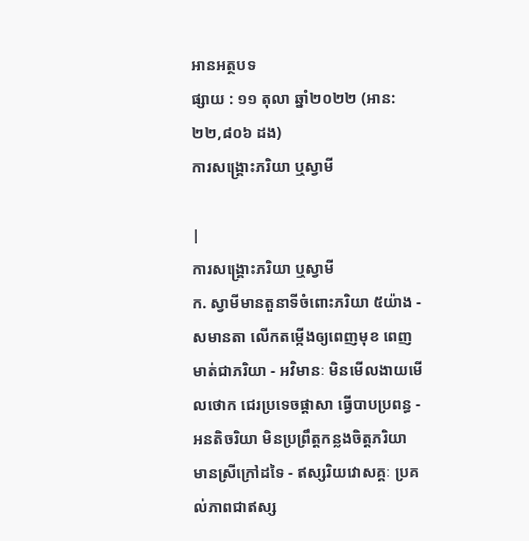អានអត្ថបទ
ផ្សាយ : ១១ តុលា ឆ្នាំ២០២២ (អាន: ២២,៨០៦ ដង)
ការសង្គ្រោះភរិយា ឬស្វាមី

|
ការសង្គ្រោះភរិយា ឬស្វាមី
ក. ស្វាមីមានតួនាទីចំពោះភរិយា ៥យ៉ាង - សមានតា លើកតម្កើងឲ្យពេញមុខ ពេញមាត់ជាភរិយា - អវិមានៈ មិនមើលងាយមើលថោក ជេរប្រទេចផ្តាសា ធ្វើបាបប្រពន្ធ - អនតិចរិយា មិនប្រព្រឹត្តកន្លងចិត្តភរិយា មានស្រីក្រៅដទៃ - ឥស្សរិយវោសគ្គៈ ប្រគល់ភាពជាឥស្ស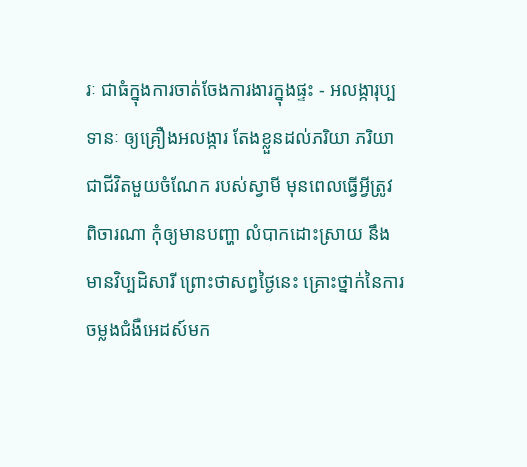រៈ ជាធំក្នុងការចាត់ចែងការងារក្នុងផ្ទះ - អលង្ការុប្បទានៈ ឲ្យគ្រឿងអលង្ការ តែងខ្លួនដល់ភរិយា ភរិយាជាជីវិតមួយចំណែក របស់ស្វាមី មុនពេលធ្វើអ្វីត្រូវពិចារណា កុំឲ្យមានបញ្ហា លំបាកដោះស្រាយ នឹងមានវិប្បដិសារី ព្រោះថាសព្វថ្ងៃនេះ គ្រោះថ្នាក់នៃការចម្លងជំងឺអេដស៍មក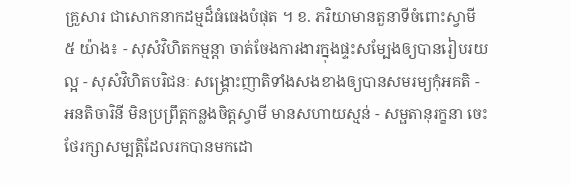គ្រួសារ ជាសោកនាកដម្មដ៏ធំធេងបំផុត ។ ខ. ភរិយាមានតួនាទីចំពោះស្វាមី ៥ យ៉ាង៖ - សុសំវិហិតកម្មន្តា ចាត់ចែងការងារក្នុងផ្ទះសម្បែងឲ្យបានរៀបរយល្អ - សុសំវិហិតបរិជនៈ សង្គ្រោះញាតិទាំងសងខាងឲ្យបានសមរម្យកុំអគតិ - អនតិចារិនី មិនប្រព្រឹត្តកន្លងចិត្តស្វាមី មានសហាយស្មន់ - សម្ផតានុរក្ខនា ចេះថែរក្សាសម្បត្តិដែលរកបានមកដោ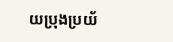យប្រុងប្រយ័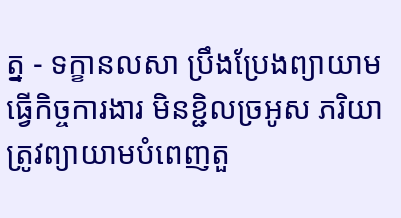ត្ន - ទក្ខានលសា ប្រឹងប្រែងព្យាយាម ធ្វើកិច្ចការងារ មិនខ្ជិលច្រអូស ភរិយាត្រូវព្យាយាមបំពេញតួ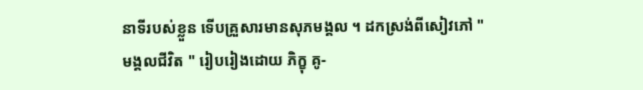នាទីរបស់ខ្លួន ទើបគ្រួសារមានសុភមង្គល ។ ដកស្រង់ពីសៀវភៅ " មង្គលជីវិត " រៀបរៀងដោយ ភិក្ខុ គូ-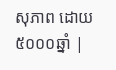សុភាព ដោយ៥០០០ឆ្នាំ |